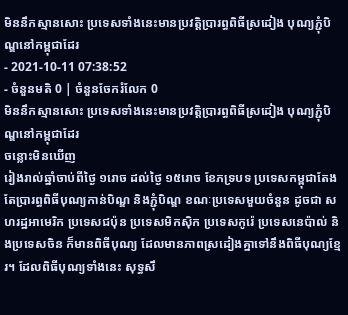មិននឹកស្មានសោះ ប្រទេសទាំងនេះមានប្រវត្តិប្រារព្ធពិធីស្រដៀង បុណ្យភ្ជុំបិណ្ឌនៅកម្ពុជាដែរ
- 2021-10-11 07:38:52
- ចំនួនមតិ 0 | ចំនួនចែករំលែក 0
មិននឹកស្មានសោះ ប្រទេសទាំងនេះមានប្រវត្តិប្រារព្ធពិធីស្រដៀង បុណ្យភ្ជុំបិណ្ឌនៅកម្ពុជាដែរ
ចន្លោះមិនឃើញ
រៀងរាល់ឆ្នាំចាប់ពីថ្ងៃ ១រោច ដល់ថ្ងៃ ១៥រោច ខែភទ្របទ ប្រទេសកម្ពុជាតែងតែប្រារព្ធពិធីបុណ្យកាន់បិណ្ឌ និងភ្ជុំបិណ្ឌ ខណៈប្រទេសមួយចំនួន ដូចជា សហរដ្ឋអាមេរិក ប្រទេសជប៉ុន ប្រទេសមិកស៊ិក ប្រទេសកូរ៉េ ប្រទេសនេប៉ាល់ និងប្រទេសចិន ក៏មានពិធីបុណ្យ ដែលមានភាពស្រដៀងគ្នាទៅនឹងពិធីបុណ្យខ្មែរ។ ដែលពិធីបុណ្យទាំងនេះ សុទ្ធសឹ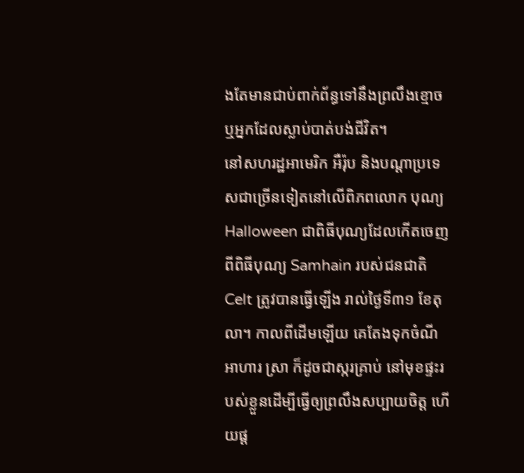ងតែមានជាប់ពាក់ព័ន្ធទៅនឹងព្រលឹងខ្មោច ឬអ្នកដែលស្លាប់បាត់បង់ជីវិត។
នៅសហរដ្ឋអាមេរិក អឺរ៉ុប និងបណ្ដាប្រទេសជាច្រើនទៀតនៅលើពិភពលោក បុណ្យ Halloween ជាពិធីបុណ្យដែលកើតចេញពីពិធីបុណ្យ Samhain របស់ជនជាតិ Celt ត្រូវបានធ្វើឡើង រាល់ថ្ងៃទី៣១ ខែតុលា។ កាលពីដើមឡើយ គេតែងទុកចំណីអាហារ ស្រា ក៏ដូចជាស្ករគ្រាប់ នៅមុខផ្ទះរបស់ខ្លួនដើម្បីធ្វើឲ្យព្រលឹងសប្បាយចិត្ត ហើយផ្ដ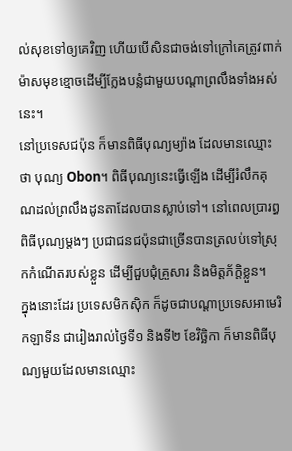ល់សុខទៅឲ្យគេវិញ ហើយបើសិនជាចង់ទៅក្រៅគេត្រូវពាក់ម៉ាសមុខខ្មោចដើម្បីក្លែងបន្លំជាមួយបណ្ដាព្រលឹងទាំងអស់នេះ។
នៅប្រទេសជប៉ុន ក៏មានពិធីបុណ្យម្យ៉ាង ដែលមានឈ្មោះថា បុណ្យ Obon។ ពិធីបុណ្យនេះធ្វើឡើង ដើម្បីរំលឹកគុណដល់ព្រលឹងដូនតាដែលបានស្លាប់ទៅ។ នៅពេលប្រារព្ធពិធីបុណ្យម្ដងៗ ប្រជាជនជប៉ុនជាច្រើនបានត្រលប់ទៅស្រុកកំណើតរបស់ខ្លួន ដើម្បីជួបជុំគ្រួសារ និងមិត្តភ័ក្ដិខ្លួន។
ក្នុងនោះដែរ ប្រទេសមិកស៊ិក ក៏ដូចជាបណ្ដាប្រទេសអាមេរិកឡាទីន ជារៀងរាល់ថ្ងៃទី១ និងទី២ ខែវិច្ឆិកា ក៏មានពិធីបុណ្យមួយដែលមានឈ្មោះ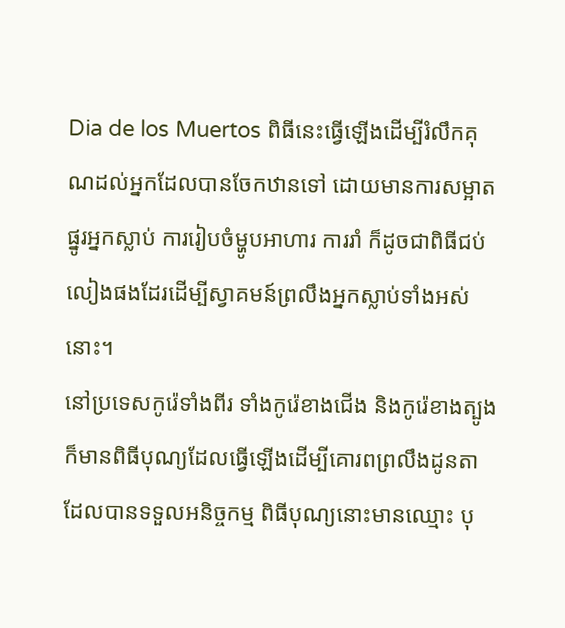Dia de los Muertos ពិធីនេះធ្វើឡើងដើម្បីរំលឹកគុណដល់អ្នកដែលបានចែកឋានទៅ ដោយមានការសម្អាតផ្នូរអ្នកស្លាប់ ការរៀបចំម្ហូបអាហារ ការរាំ ក៏ដូចជាពិធីជប់លៀងផងដែរដើម្បីស្វាគមន៍ព្រលឹងអ្នកស្លាប់ទាំងអស់នោះ។
នៅប្រទេសកូរ៉េទាំងពីរ ទាំងកូរ៉េខាងជើង និងកូរ៉េខាងត្បូង ក៏មានពិធីបុណ្យដែលធ្វើឡើងដើម្បីគោរពព្រលឹងដូនតាដែលបានទទួលអនិច្ចកម្ម ពិធីបុណ្យនោះមានឈ្មោះ បុ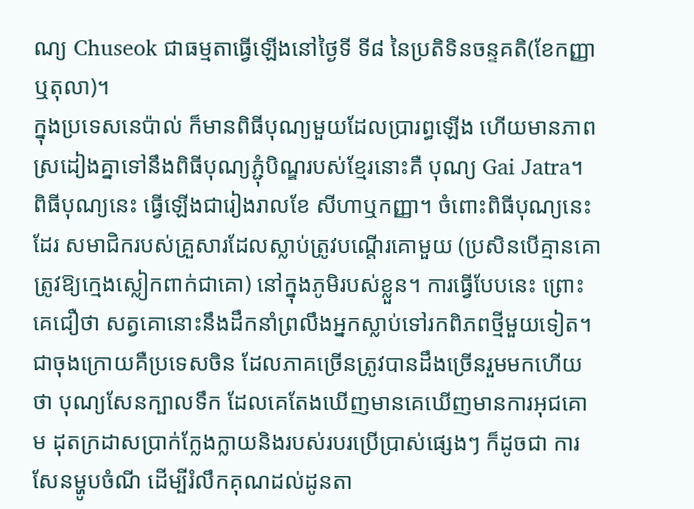ណ្យ Chuseok ជាធម្មតាធ្វើឡើងនៅថ្ងៃទី ទី៨ នៃប្រតិទិនចន្ទគតិ(ខែកញ្ញា ឬតុលា)។
ក្នុងប្រទេសនេប៉ាល់ ក៏មានពិធីបុណ្យមួយដែលប្រារព្ធឡើង ហើយមានភាពស្រដៀងគ្នាទៅនឹងពិធីបុណ្យភ្ជុំបិណ្ឌរបស់ខ្មែរនោះគឺ បុណ្យ Gai Jatra។ ពិធីបុណ្យនេះ ធ្វើឡើងជារៀងរាលខែ សីហាឬកញ្ញា។ ចំពោះពិធីបុណ្យនេះដែរ សមាជិករបស់គ្រួសារដែលស្លាប់ត្រូវបណ្តើរគោមួយ (ប្រសិនបើគ្មានគោ ត្រូវឱ្យក្មេងស្លៀកពាក់ជាគោ) នៅក្នុងភូមិរបស់ខ្លួន។ ការធ្វើបែបនេះ ព្រោះគេជឿថា សត្វគោនោះនឹងដឹកនាំព្រលឹងអ្នកស្លាប់ទៅរកពិភពថ្មីមួយទៀត។
ជាចុងក្រោយគឺប្រទេសចិន ដែលភាគច្រើនត្រូវបានដឹងច្រើនរួមមកហើយថា បុណ្យសែនក្បាលទឹក ដែលគេតែងឃើញមានគេឃើញមានការអុជគោម ដុតក្រដាសប្រាក់ក្លែងក្លាយនិងរបស់របរប្រើប្រាស់ផ្សេងៗ ក៏ដូចជា ការសែនម្ហូបចំណី ដើម្បីរំលឹកគុណដល់ដូនតា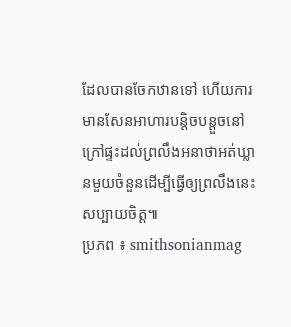ដែលបានចែកឋានទៅ ហើយការមានសែនអាហារបន្តិចបន្តួចនៅក្រៅផ្ទះដល់ព្រលឹងអនាថាអត់ឃ្លានមួយចំនួនដើម្បីធ្វើឲ្យព្រលឹងនេះសប្បាយចិត្ត៕
ប្រភព ៖ smithsonianmag